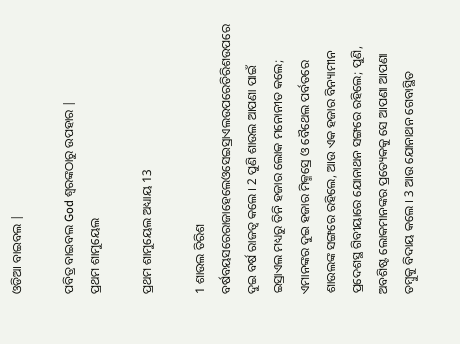ଓଡିଆ ବାଇବଲ |

ପବିତ୍ର ବାଇବଲ God ଶ୍ବରଙ୍କଠାରୁ ଉପହାର |
ପ୍ରଥମ ଶାମୁୟେଲ

ପ୍ରଥମ ଶାମୁୟେଲ ଅଧ୍ୟାୟ 13

1 ଶାଉଲ ତିରିଶ ବର୍ଷବୟସରେରାଜାହେଲେଓସେଇସ୍ରାଏଲଉପରେତିରିଶଉପରେ ଦୁଇ ବର୍ଷ ରାଜତ୍ଵ କଲେ । 2 ପୁଣି ଶାଉଲ ଆପଣା ପାଇଁ ଇସ୍ରାଏଲ ମଧ୍ୟରୁ ତିନି ହଜାର ଲୋକ ମନୋନୀତ କଲେ; ଏମାନଙ୍କର ଦୁଇ ହଜାର ମିକ୍ମସ୍ରେ ଓ ବୈଥେଲ ପର୍ବତରେ ଶାଉଲଙ୍କ ସଙ୍ଗରେ ରହିଲେ, ଆଉ ଏକ ହଜାର ବିନ୍ୟାମୀନ ପ୍ରଦେଶସ୍ଥ ଗିବୀୟାରେ ଯୋନାଥନ ସଙ୍ଗରେ ରହିଲେ; ପୁଣି, ଅବଶିଷ୍ଟ ଲୋକମାନଙ୍କର ପ୍ରତ୍ୟେକକୁ ସେ ଆପଣା ଆପଣା ତମ୍ଵୁକୁ ବିଦାୟ କଲେ । 3 ଆଉ ଯୋନାଥନ ଗେବାସ୍ଥିତ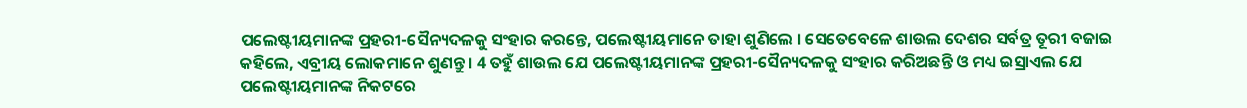ପଲେଷ୍ଟୀୟମାନଙ୍କ ପ୍ରହରୀ-ସୈନ୍ୟଦଳକୁ ସଂହାର କରନ୍ତେ, ପଲେଷ୍ଟୀୟମାନେ ତାହା ଶୁଣିଲେ । ସେତେବେଳେ ଶାଉଲ ଦେଶର ସର୍ବତ୍ର ତୂରୀ ବଜାଇ କହିଲେ, ଏବ୍ରୀୟ ଲୋକମାନେ ଶୁଣନ୍ତୁ । 4 ତହୁଁ ଶାଉଲ ଯେ ପଲେଷ୍ଟୀୟମାନଙ୍କ ପ୍ରହରୀ-ସୈନ୍ୟଦଳକୁ ସଂହାର କରିଅଛନ୍ତି ଓ ମଧ୍ୟ ଇସ୍ରାଏଲ ଯେ ପଲେଷ୍ଟୀୟମାନଙ୍କ ନିକଟରେ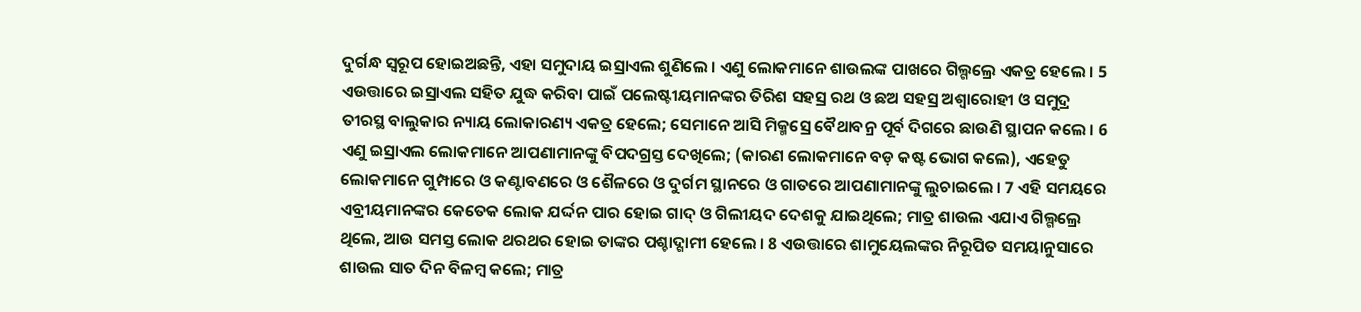ଦୁର୍ଗନ୍ଧ ସ୍ଵରୂପ ହୋଇଅଛନ୍ତି, ଏହା ସମୁଦାୟ ଇସ୍ରାଏଲ ଶୁଣିଲେ । ଏଣୁ ଲୋକମାନେ ଶାଉଲଙ୍କ ପାଖରେ ଗିଲ୍ଗଲ୍ରେ ଏକତ୍ର ହେଲେ । 5 ଏଉତ୍ତାରେ ଇସ୍ରାଏଲ ସହିତ ଯୁଦ୍ଧ କରିବା ପାଇଁ ପଲେଷ୍ଟୀୟମାନଙ୍କର ତିରିଶ ସହସ୍ର ରଥ ଓ ଛଅ ସହସ୍ର ଅଶ୍ଵାରୋହୀ ଓ ସମୁଦ୍ର ତୀରସ୍ଥ ବାଲୁକାର ନ୍ୟାୟ ଲୋକାରଣ୍ୟ ଏକତ୍ର ହେଲେ; ସେମାନେ ଆସି ମିକ୍ମସ୍ରେ ବୈଥାବନ୍ର ପୂର୍ବ ଦିଗରେ ଛାଉଣି ସ୍ଥାପନ କଲେ । 6 ଏଣୁ ଇସ୍ରାଏଲ ଲୋକମାନେ ଆପଣାମାନଙ୍କୁ ବିପଦଗ୍ରସ୍ତ ଦେଖିଲେ; (କାରଣ ଲୋକମାନେ ବଡ଼ କଷ୍ଟ ଭୋଗ କଲେ), ଏହେତୁ ଲୋକମାନେ ଗୁମ୍ପାରେ ଓ କଣ୍ଟାବଣରେ ଓ ଶୈଳରେ ଓ ଦୁର୍ଗମ ସ୍ଥାନରେ ଓ ଗାତରେ ଆପଣାମାନଙ୍କୁ ଲୁଚାଇଲେ । 7 ଏହି ସମୟରେ ଏବ୍ରୀୟମାନଙ୍କର କେତେକ ଲୋକ ଯର୍ଦ୍ଦନ ପାର ହୋଇ ଗାଦ୍ ଓ ଗିଲୀୟଦ ଦେଶକୁ ଯାଇଥିଲେ; ମାତ୍ର ଶାଉଲ ଏଯାଏ ଗିଲ୍ଗଲ୍ରେ ଥିଲେ, ଆଉ ସମସ୍ତ ଲୋକ ଥରଥର ହୋଇ ତାଙ୍କର ପଶ୍ଚାଦ୍ଗାମୀ ହେଲେ । 8 ଏଉତ୍ତାରେ ଶାମୁୟେଲଙ୍କର ନିରୂପିତ ସମୟାନୁସାରେ ଶାଉଲ ସାତ ଦିନ ବିଳମ୍ଵ କଲେ; ମାତ୍ର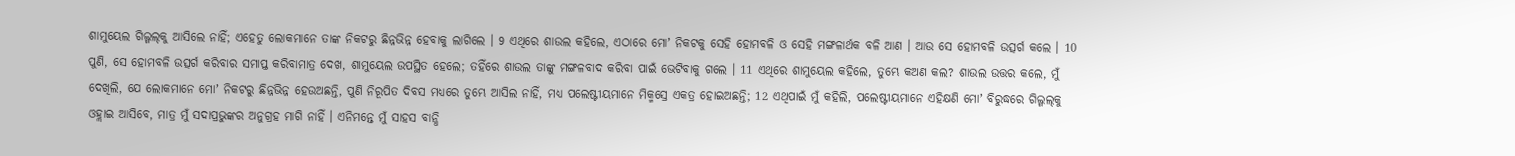ଶାମୁୟେଲ ଗିଲ୍ଗଲ୍‍କୁ ଆସିଲେ ନାହିଁ; ଏହେତୁ ଲୋକମାନେ ତାଙ୍କ ନିକଟରୁ ଛିନ୍ନଭିନ୍ନ ହେବାକୁ ଲାଗିଲେ । 9 ଏଥିରେ ଶାଉଲ କହିଲେ, ଏଠାରେ ମୋʼ ନିକଟକୁ ସେହି ହୋମବଳି ଓ ସେହି ମଙ୍ଗଳାର୍ଥକ ବଳି ଆଣ । ଆଉ ସେ ହୋମବଳି ଉତ୍ସର୍ଗ କଲେ । 10 ପୁଣି, ସେ ହୋମବଳି ଉତ୍ସର୍ଗ କରିବାର ସମାପ୍ତ କରିବାମାତ୍ର ଦେଖ, ଶାମୁୟେଲ ଉପସ୍ଥିତ ହେଲେ; ତହିଁରେ ଶାଉଲ ତାଙ୍କୁ ମଙ୍ଗଳବାଦ କରିବା ପାଇଁ ଭେଟିବାକୁ ଗଲେ । 11 ଏଥିରେ ଶାମୁୟେଲ କହିଲେ, ତୁମ୍ଭେ କଅଣ କଲ? ଶାଉଲ ଉତ୍ତର କଲେ, ମୁଁ ଦେଖିଲି, ଯେ ଲୋକମାନେ ମୋʼ ନିକଟରୁ ଛିନ୍ନଭିନ୍ନ ହେଉଅଛନ୍ତି, ପୁଣି ନିରୂପିତ ଦିବସ ମଧ୍ୟରେ ତୁମ୍ଭେ ଆସିଲ ନାହିଁ, ମଧ୍ୟ ପଲେଷ୍ଟୀୟମାନେ ମିକ୍ମସ୍ରେ ଏକତ୍ର ହୋଇଅଛନ୍ତି; 12 ଏଥିପାଇଁ ମୁଁ କହିଲି, ପଲେଷ୍ଟୀୟମାନେ ଏହିକ୍ଷଣି ମୋʼ ବିରୁଦ୍ଧରେ ଗିଲ୍ଗଲ୍‍କୁ ଓହ୍ଲାଇ ଆସିବେ, ମାତ୍ର ମୁଁ ସଦାପ୍ରଭୁଙ୍କର ଅନୁଗ୍ରହ ମାଗି ନାହିଁ । ଏନିମନ୍ତେ ମୁଁ ସାହସ ବାନ୍ଧି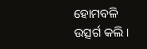ହୋମବଳି ଉତ୍ସର୍ଗ କଲି ।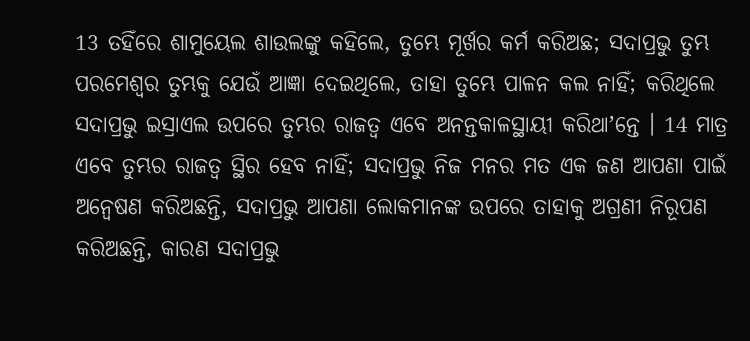13 ତହିଁରେ ଶାମୁୟେଲ ଶାଉଲଙ୍କୁ କହିଲେ, ତୁମ୍ଭେ ମୂର୍ଖର କର୍ମ କରିଅଛ; ସଦାପ୍ରଭୁ ତୁମ୍ଭ ପରମେଶ୍ଵର ତୁମ୍ଭକୁ ଯେଉଁ ଆଜ୍ଞା ଦେଇଥିଲେ, ତାହା ତୁମ୍ଭେ ପାଳନ କଲ ନାହିଁ; କରିଥିଲେ ସଦାପ୍ରଭୁ ଇସ୍ରାଏଲ ଉପରେ ତୁମ୍ଭର ରାଜତ୍ଵ ଏବେ ଅନନ୍ତକାଳସ୍ଥାୟୀ କରିଥାʼନ୍ତେ । 14 ମାତ୍ର ଏବେ ତୁମ୍ଭର ରାଜତ୍ଵ ସ୍ଥିର ହେବ ନାହିଁ; ସଦାପ୍ରଭୁ ନିଜ ମନର ମତ ଏକ ଜଣ ଆପଣା ପାଇଁ ଅନ୍ଵେଷଣ କରିଅଛନ୍ତି, ସଦାପ୍ରଭୁ ଆପଣା ଲୋକମାନଙ୍କ ଉପରେ ତାହାକୁ ଅଗ୍ରଣୀ ନିରୂପଣ କରିଅଛନ୍ତି, କାରଣ ସଦାପ୍ରଭୁ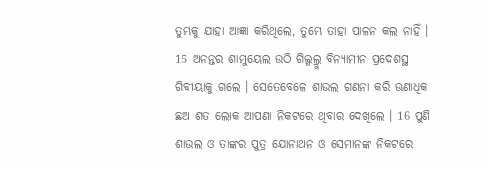ତୁମ୍ଭକୁ ଯାହା ଆଜ୍ଞା କରିଥିଲେ, ତୁମ୍ଭେ ତାହା ପାଳନ କଲ ନାହିଁ । 15 ଅନନ୍ତର ଶାମୁୟେଲ ଉଠି ଗିଲ୍ଗଲ୍ରୁ ବିନ୍ୟାମୀନ ପ୍ରଦେଶସ୍ଥ ଗିବୀୟାକୁ ଗଲେ । ସେତେବେଳେ ଶାଉଲ ଗଣନା କରି ଊଣାଧିକ ଛଅ ଶତ ଲୋକ ଆପଣା ନିକଟରେ ଥିବାର ଦେଖିଲେ । 16 ପୁଣି ଶାଉଲ ଓ ତାଙ୍କର ପୁତ୍ର ଯୋନାଥନ ଓ ସେମାନଙ୍କ ନିକଟରେ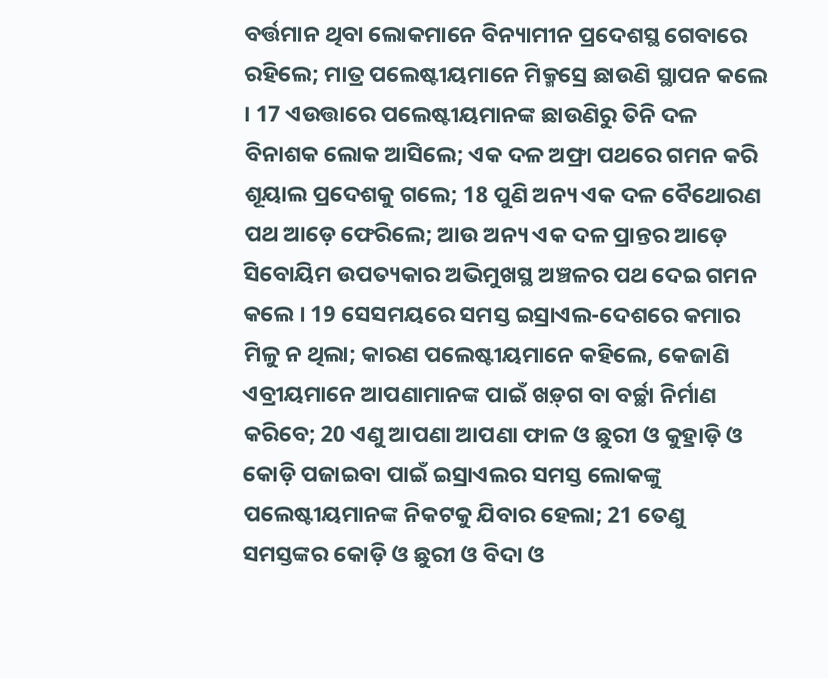ବର୍ତ୍ତମାନ ଥିବା ଲୋକମାନେ ବିନ୍ୟାମୀନ ପ୍ରଦେଶସ୍ଥ ଗେବାରେ ରହିଲେ; ମାତ୍ର ପଲେଷ୍ଟୀୟମାନେ ମିକ୍ମସ୍ରେ ଛାଉଣି ସ୍ଥାପନ କଲେ । 17 ଏଉତ୍ତାରେ ପଲେଷ୍ଟୀୟମାନଙ୍କ ଛାଉଣିରୁ ତିନି ଦଳ ବିନାଶକ ଲୋକ ଆସିଲେ; ଏକ ଦଳ ଅଫ୍ରା ପଥରେ ଗମନ କରି ଶୂୟାଲ ପ୍ରଦେଶକୁ ଗଲେ; 18 ପୁଣି ଅନ୍ୟ ଏକ ଦଳ ବୈଥୋରଣ ପଥ ଆଡ଼େ ଫେରିଲେ; ଆଉ ଅନ୍ୟ ଏକ ଦଳ ପ୍ରାନ୍ତର ଆଡ଼େ ସିବୋୟିମ ଉପତ୍ୟକାର ଅଭିମୁଖସ୍ଥ ଅଞ୍ଚଳର ପଥ ଦେଇ ଗମନ କଲେ । 19 ସେସମୟରେ ସମସ୍ତ ଇସ୍ରାଏଲ-ଦେଶରେ କମାର ମିଳୁ ନ ଥିଲା; କାରଣ ପଲେଷ୍ଟୀୟମାନେ କହିଲେ, କେଜାଣି ଏବ୍ରୀୟମାନେ ଆପଣାମାନଙ୍କ ପାଇଁ ଖଡ଼୍‍ଗ ବା ବର୍ଚ୍ଛା ନିର୍ମାଣ କରିବେ; 20 ଏଣୁ ଆପଣା ଆପଣା ଫାଳ ଓ ଛୁରୀ ଓ କୁହ୍ରାଡ଼ି ଓ କୋଡ଼ି ପଜାଇବା ପାଇଁ ଇସ୍ରାଏଲର ସମସ୍ତ ଲୋକଙ୍କୁ ପଲେଷ୍ଟୀୟମାନଙ୍କ ନିକଟକୁ ଯିବାର ହେଲା; 21 ତେଣୁ ସମସ୍ତଙ୍କର କୋଡ଼ି ଓ ଛୁରୀ ଓ ବିଦା ଓ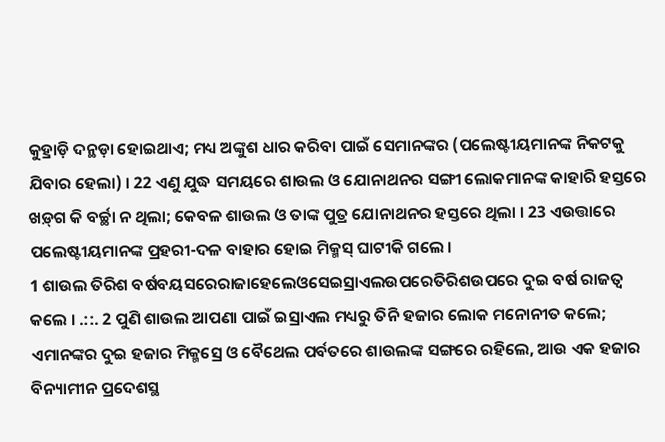କୁହ୍ରାଡ଼ି ଦନ୍ଥଡ଼ା ହୋଇଥାଏ; ମଧ୍ୟ ଅଙ୍କୁଶ ଧାର କରିବା ପାଇଁ ସେମାନଙ୍କର (ପଲେଷ୍ଟୀୟମାନଙ୍କ ନିକଟକୁ ଯିବାର ହେଲା) । 22 ଏଣୁ ଯୁଦ୍ଧ ସମୟରେ ଶାଉଲ ଓ ଯୋନାଥନର ସଙ୍ଗୀ ଲୋକମାନଙ୍କ କାହାରି ହସ୍ତରେ ଖଡ଼୍‍ଗ କି ବର୍ଚ୍ଛା ନ ଥିଲା; କେବଳ ଶାଉଲ ଓ ତାଙ୍କ ପୁତ୍ର ଯୋନାଥନର ହସ୍ତରେ ଥିଲା । 23 ଏଉତ୍ତାରେ ପଲେଷ୍ଟୀୟମାନଙ୍କ ପ୍ରହରୀ-ଦଳ ବାହାର ହୋଇ ମିକ୍ମସ୍ ଘାଟୀକି ଗଲେ ।
1 ଶାଉଲ ତିରିଶ ବର୍ଷବୟସରେରାଜାହେଲେଓସେଇସ୍ରାଏଲଉପରେତିରିଶଉପରେ ଦୁଇ ବର୍ଷ ରାଜତ୍ଵ କଲେ । .::. 2 ପୁଣି ଶାଉଲ ଆପଣା ପାଇଁ ଇସ୍ରାଏଲ ମଧ୍ୟରୁ ତିନି ହଜାର ଲୋକ ମନୋନୀତ କଲେ; ଏମାନଙ୍କର ଦୁଇ ହଜାର ମିକ୍ମସ୍ରେ ଓ ବୈଥେଲ ପର୍ବତରେ ଶାଉଲଙ୍କ ସଙ୍ଗରେ ରହିଲେ, ଆଉ ଏକ ହଜାର ବିନ୍ୟାମୀନ ପ୍ରଦେଶସ୍ଥ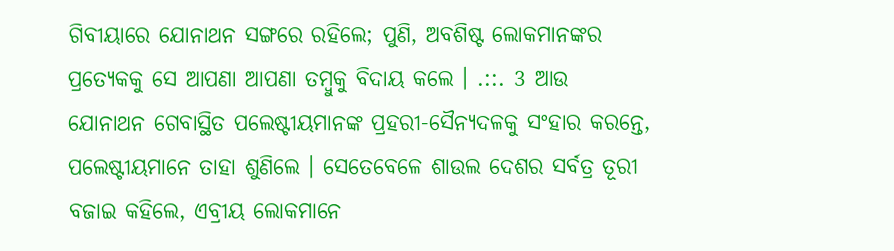ଗିବୀୟାରେ ଯୋନାଥନ ସଙ୍ଗରେ ରହିଲେ; ପୁଣି, ଅବଶିଷ୍ଟ ଲୋକମାନଙ୍କର ପ୍ରତ୍ୟେକକୁ ସେ ଆପଣା ଆପଣା ତମ୍ଵୁକୁ ବିଦାୟ କଲେ । .::. 3 ଆଉ ଯୋନାଥନ ଗେବାସ୍ଥିତ ପଲେଷ୍ଟୀୟମାନଙ୍କ ପ୍ରହରୀ-ସୈନ୍ୟଦଳକୁ ସଂହାର କରନ୍ତେ, ପଲେଷ୍ଟୀୟମାନେ ତାହା ଶୁଣିଲେ । ସେତେବେଳେ ଶାଉଲ ଦେଶର ସର୍ବତ୍ର ତୂରୀ ବଜାଇ କହିଲେ, ଏବ୍ରୀୟ ଲୋକମାନେ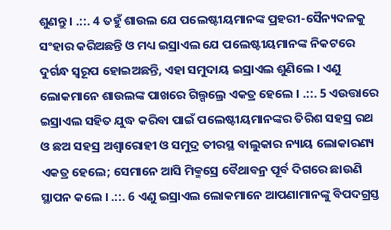ଶୁଣନ୍ତୁ । .::. 4 ତହୁଁ ଶାଉଲ ଯେ ପଲେଷ୍ଟୀୟମାନଙ୍କ ପ୍ରହରୀ-ସୈନ୍ୟଦଳକୁ ସଂହାର କରିଅଛନ୍ତି ଓ ମଧ୍ୟ ଇସ୍ରାଏଲ ଯେ ପଲେଷ୍ଟୀୟମାନଙ୍କ ନିକଟରେ ଦୁର୍ଗନ୍ଧ ସ୍ଵରୂପ ହୋଇଅଛନ୍ତି, ଏହା ସମୁଦାୟ ଇସ୍ରାଏଲ ଶୁଣିଲେ । ଏଣୁ ଲୋକମାନେ ଶାଉଲଙ୍କ ପାଖରେ ଗିଲ୍ଗଲ୍ରେ ଏକତ୍ର ହେଲେ । .::. 5 ଏଉତ୍ତାରେ ଇସ୍ରାଏଲ ସହିତ ଯୁଦ୍ଧ କରିବା ପାଇଁ ପଲେଷ୍ଟୀୟମାନଙ୍କର ତିରିଶ ସହସ୍ର ରଥ ଓ ଛଅ ସହସ୍ର ଅଶ୍ଵାରୋହୀ ଓ ସମୁଦ୍ର ତୀରସ୍ଥ ବାଲୁକାର ନ୍ୟାୟ ଲୋକାରଣ୍ୟ ଏକତ୍ର ହେଲେ; ସେମାନେ ଆସି ମିକ୍ମସ୍ରେ ବୈଥାବନ୍ର ପୂର୍ବ ଦିଗରେ ଛାଉଣି ସ୍ଥାପନ କଲେ । .::. 6 ଏଣୁ ଇସ୍ରାଏଲ ଲୋକମାନେ ଆପଣାମାନଙ୍କୁ ବିପଦଗ୍ରସ୍ତ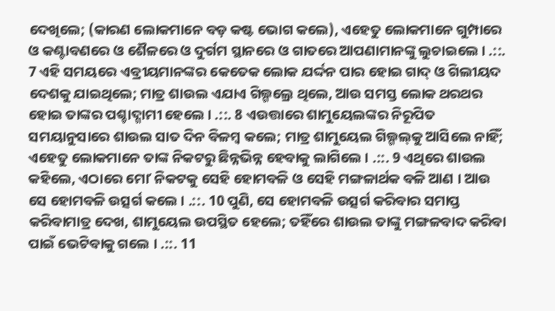ଦେଖିଲେ; (କାରଣ ଲୋକମାନେ ବଡ଼ କଷ୍ଟ ଭୋଗ କଲେ), ଏହେତୁ ଲୋକମାନେ ଗୁମ୍ପାରେ ଓ କଣ୍ଟାବଣରେ ଓ ଶୈଳରେ ଓ ଦୁର୍ଗମ ସ୍ଥାନରେ ଓ ଗାତରେ ଆପଣାମାନଙ୍କୁ ଲୁଚାଇଲେ । .::. 7 ଏହି ସମୟରେ ଏବ୍ରୀୟମାନଙ୍କର କେତେକ ଲୋକ ଯର୍ଦ୍ଦନ ପାର ହୋଇ ଗାଦ୍ ଓ ଗିଲୀୟଦ ଦେଶକୁ ଯାଇଥିଲେ; ମାତ୍ର ଶାଉଲ ଏଯାଏ ଗିଲ୍ଗଲ୍ରେ ଥିଲେ, ଆଉ ସମସ୍ତ ଲୋକ ଥରଥର ହୋଇ ତାଙ୍କର ପଶ୍ଚାଦ୍ଗାମୀ ହେଲେ । .::. 8 ଏଉତ୍ତାରେ ଶାମୁୟେଲଙ୍କର ନିରୂପିତ ସମୟାନୁସାରେ ଶାଉଲ ସାତ ଦିନ ବିଳମ୍ଵ କଲେ; ମାତ୍ର ଶାମୁୟେଲ ଗିଲ୍ଗଲ୍‍କୁ ଆସିଲେ ନାହିଁ; ଏହେତୁ ଲୋକମାନେ ତାଙ୍କ ନିକଟରୁ ଛିନ୍ନଭିନ୍ନ ହେବାକୁ ଲାଗିଲେ । .::. 9 ଏଥିରେ ଶାଉଲ କହିଲେ, ଏଠାରେ ମୋʼ ନିକଟକୁ ସେହି ହୋମବଳି ଓ ସେହି ମଙ୍ଗଳାର୍ଥକ ବଳି ଆଣ । ଆଉ ସେ ହୋମବଳି ଉତ୍ସର୍ଗ କଲେ । .::. 10 ପୁଣି, ସେ ହୋମବଳି ଉତ୍ସର୍ଗ କରିବାର ସମାପ୍ତ କରିବାମାତ୍ର ଦେଖ, ଶାମୁୟେଲ ଉପସ୍ଥିତ ହେଲେ; ତହିଁରେ ଶାଉଲ ତାଙ୍କୁ ମଙ୍ଗଳବାଦ କରିବା ପାଇଁ ଭେଟିବାକୁ ଗଲେ । .::. 11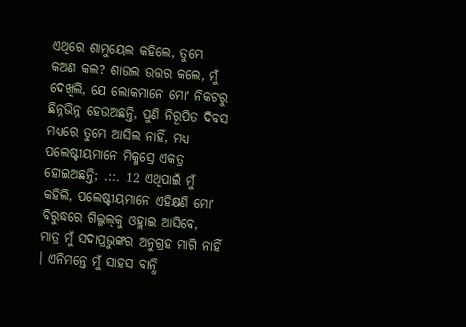ଏଥିରେ ଶାମୁୟେଲ କହିଲେ, ତୁମ୍ଭେ କଅଣ କଲ? ଶାଉଲ ଉତ୍ତର କଲେ, ମୁଁ ଦେଖିଲି, ଯେ ଲୋକମାନେ ମୋʼ ନିକଟରୁ ଛିନ୍ନଭିନ୍ନ ହେଉଅଛନ୍ତି, ପୁଣି ନିରୂପିତ ଦିବସ ମଧ୍ୟରେ ତୁମ୍ଭେ ଆସିଲ ନାହିଁ, ମଧ୍ୟ ପଲେଷ୍ଟୀୟମାନେ ମିକ୍ମସ୍ରେ ଏକତ୍ର ହୋଇଅଛନ୍ତି; .::. 12 ଏଥିପାଇଁ ମୁଁ କହିଲି, ପଲେଷ୍ଟୀୟମାନେ ଏହିକ୍ଷଣି ମୋʼ ବିରୁଦ୍ଧରେ ଗିଲ୍ଗଲ୍‍କୁ ଓହ୍ଲାଇ ଆସିବେ, ମାତ୍ର ମୁଁ ସଦାପ୍ରଭୁଙ୍କର ଅନୁଗ୍ରହ ମାଗି ନାହିଁ । ଏନିମନ୍ତେ ମୁଁ ସାହସ ବାନ୍ଧି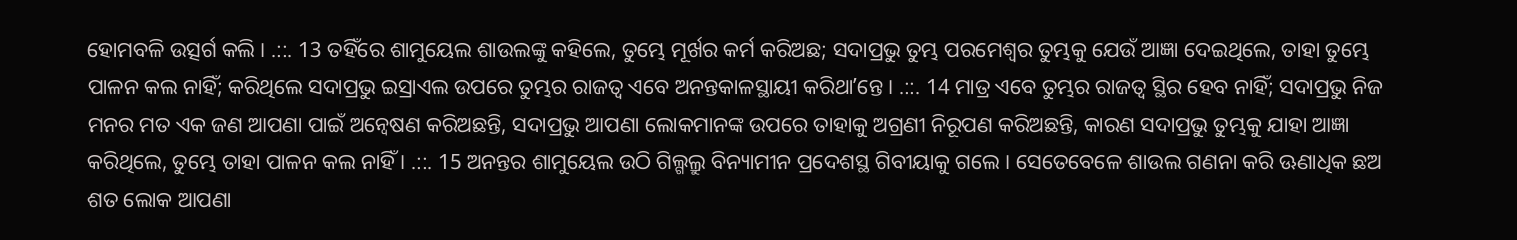ହୋମବଳି ଉତ୍ସର୍ଗ କଲି । .::. 13 ତହିଁରେ ଶାମୁୟେଲ ଶାଉଲଙ୍କୁ କହିଲେ, ତୁମ୍ଭେ ମୂର୍ଖର କର୍ମ କରିଅଛ; ସଦାପ୍ରଭୁ ତୁମ୍ଭ ପରମେଶ୍ଵର ତୁମ୍ଭକୁ ଯେଉଁ ଆଜ୍ଞା ଦେଇଥିଲେ, ତାହା ତୁମ୍ଭେ ପାଳନ କଲ ନାହିଁ; କରିଥିଲେ ସଦାପ୍ରଭୁ ଇସ୍ରାଏଲ ଉପରେ ତୁମ୍ଭର ରାଜତ୍ଵ ଏବେ ଅନନ୍ତକାଳସ୍ଥାୟୀ କରିଥାʼନ୍ତେ । .::. 14 ମାତ୍ର ଏବେ ତୁମ୍ଭର ରାଜତ୍ଵ ସ୍ଥିର ହେବ ନାହିଁ; ସଦାପ୍ରଭୁ ନିଜ ମନର ମତ ଏକ ଜଣ ଆପଣା ପାଇଁ ଅନ୍ଵେଷଣ କରିଅଛନ୍ତି, ସଦାପ୍ରଭୁ ଆପଣା ଲୋକମାନଙ୍କ ଉପରେ ତାହାକୁ ଅଗ୍ରଣୀ ନିରୂପଣ କରିଅଛନ୍ତି, କାରଣ ସଦାପ୍ରଭୁ ତୁମ୍ଭକୁ ଯାହା ଆଜ୍ଞା କରିଥିଲେ, ତୁମ୍ଭେ ତାହା ପାଳନ କଲ ନାହିଁ । .::. 15 ଅନନ୍ତର ଶାମୁୟେଲ ଉଠି ଗିଲ୍ଗଲ୍ରୁ ବିନ୍ୟାମୀନ ପ୍ରଦେଶସ୍ଥ ଗିବୀୟାକୁ ଗଲେ । ସେତେବେଳେ ଶାଉଲ ଗଣନା କରି ଊଣାଧିକ ଛଅ ଶତ ଲୋକ ଆପଣା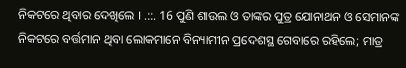ନିକଟରେ ଥିବାର ଦେଖିଲେ । .::. 16 ପୁଣି ଶାଉଲ ଓ ତାଙ୍କର ପୁତ୍ର ଯୋନାଥନ ଓ ସେମାନଙ୍କ ନିକଟରେ ବର୍ତ୍ତମାନ ଥିବା ଲୋକମାନେ ବିନ୍ୟାମୀନ ପ୍ରଦେଶସ୍ଥ ଗେବାରେ ରହିଲେ; ମାତ୍ର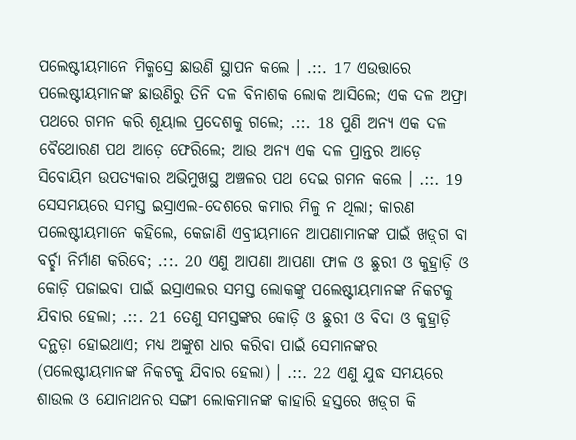ପଲେଷ୍ଟୀୟମାନେ ମିକ୍ମସ୍ରେ ଛାଉଣି ସ୍ଥାପନ କଲେ । .::. 17 ଏଉତ୍ତାରେ ପଲେଷ୍ଟୀୟମାନଙ୍କ ଛାଉଣିରୁ ତିନି ଦଳ ବିନାଶକ ଲୋକ ଆସିଲେ; ଏକ ଦଳ ଅଫ୍ରା ପଥରେ ଗମନ କରି ଶୂୟାଲ ପ୍ରଦେଶକୁ ଗଲେ; .::. 18 ପୁଣି ଅନ୍ୟ ଏକ ଦଳ ବୈଥୋରଣ ପଥ ଆଡ଼େ ଫେରିଲେ; ଆଉ ଅନ୍ୟ ଏକ ଦଳ ପ୍ରାନ୍ତର ଆଡ଼େ ସିବୋୟିମ ଉପତ୍ୟକାର ଅଭିମୁଖସ୍ଥ ଅଞ୍ଚଳର ପଥ ଦେଇ ଗମନ କଲେ । .::. 19 ସେସମୟରେ ସମସ୍ତ ଇସ୍ରାଏଲ-ଦେଶରେ କମାର ମିଳୁ ନ ଥିଲା; କାରଣ ପଲେଷ୍ଟୀୟମାନେ କହିଲେ, କେଜାଣି ଏବ୍ରୀୟମାନେ ଆପଣାମାନଙ୍କ ପାଇଁ ଖଡ଼୍‍ଗ ବା ବର୍ଚ୍ଛା ନିର୍ମାଣ କରିବେ; .::. 20 ଏଣୁ ଆପଣା ଆପଣା ଫାଳ ଓ ଛୁରୀ ଓ କୁହ୍ରାଡ଼ି ଓ କୋଡ଼ି ପଜାଇବା ପାଇଁ ଇସ୍ରାଏଲର ସମସ୍ତ ଲୋକଙ୍କୁ ପଲେଷ୍ଟୀୟମାନଙ୍କ ନିକଟକୁ ଯିବାର ହେଲା; .::. 21 ତେଣୁ ସମସ୍ତଙ୍କର କୋଡ଼ି ଓ ଛୁରୀ ଓ ବିଦା ଓ କୁହ୍ରାଡ଼ି ଦନ୍ଥଡ଼ା ହୋଇଥାଏ; ମଧ୍ୟ ଅଙ୍କୁଶ ଧାର କରିବା ପାଇଁ ସେମାନଙ୍କର (ପଲେଷ୍ଟୀୟମାନଙ୍କ ନିକଟକୁ ଯିବାର ହେଲା) । .::. 22 ଏଣୁ ଯୁଦ୍ଧ ସମୟରେ ଶାଉଲ ଓ ଯୋନାଥନର ସଙ୍ଗୀ ଲୋକମାନଙ୍କ କାହାରି ହସ୍ତରେ ଖଡ଼୍‍ଗ କି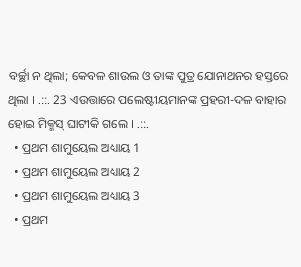ବର୍ଚ୍ଛା ନ ଥିଲା; କେବଳ ଶାଉଲ ଓ ତାଙ୍କ ପୁତ୍ର ଯୋନାଥନର ହସ୍ତରେ ଥିଲା । .::. 23 ଏଉତ୍ତାରେ ପଲେଷ୍ଟୀୟମାନଙ୍କ ପ୍ରହରୀ-ଦଳ ବାହାର ହୋଇ ମିକ୍ମସ୍ ଘାଟୀକି ଗଲେ । .::.
  • ପ୍ରଥମ ଶାମୁୟେଲ ଅଧ୍ୟାୟ 1
  • ପ୍ରଥମ ଶାମୁୟେଲ ଅଧ୍ୟାୟ 2
  • ପ୍ରଥମ ଶାମୁୟେଲ ଅଧ୍ୟାୟ 3
  • ପ୍ରଥମ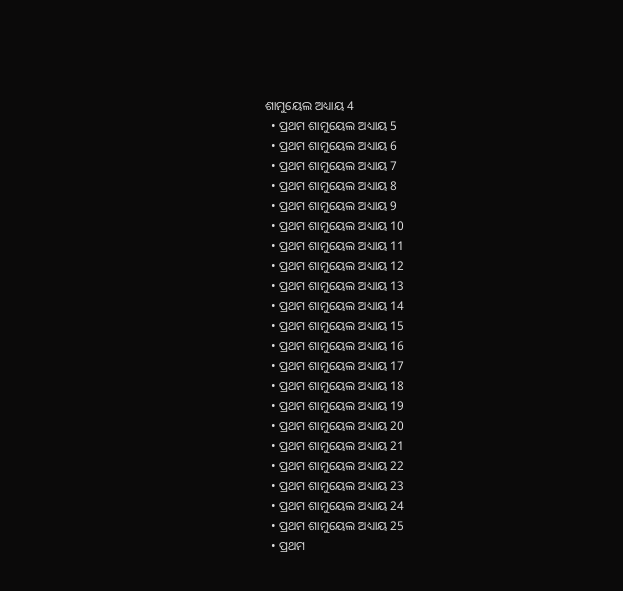ଶାମୁୟେଲ ଅଧ୍ୟାୟ 4
  • ପ୍ରଥମ ଶାମୁୟେଲ ଅଧ୍ୟାୟ 5
  • ପ୍ରଥମ ଶାମୁୟେଲ ଅଧ୍ୟାୟ 6
  • ପ୍ରଥମ ଶାମୁୟେଲ ଅଧ୍ୟାୟ 7
  • ପ୍ରଥମ ଶାମୁୟେଲ ଅଧ୍ୟାୟ 8
  • ପ୍ରଥମ ଶାମୁୟେଲ ଅଧ୍ୟାୟ 9
  • ପ୍ରଥମ ଶାମୁୟେଲ ଅଧ୍ୟାୟ 10
  • ପ୍ରଥମ ଶାମୁୟେଲ ଅଧ୍ୟାୟ 11
  • ପ୍ରଥମ ଶାମୁୟେଲ ଅଧ୍ୟାୟ 12
  • ପ୍ରଥମ ଶାମୁୟେଲ ଅଧ୍ୟାୟ 13
  • ପ୍ରଥମ ଶାମୁୟେଲ ଅଧ୍ୟାୟ 14
  • ପ୍ରଥମ ଶାମୁୟେଲ ଅଧ୍ୟାୟ 15
  • ପ୍ରଥମ ଶାମୁୟେଲ ଅଧ୍ୟାୟ 16
  • ପ୍ରଥମ ଶାମୁୟେଲ ଅଧ୍ୟାୟ 17
  • ପ୍ରଥମ ଶାମୁୟେଲ ଅଧ୍ୟାୟ 18
  • ପ୍ରଥମ ଶାମୁୟେଲ ଅଧ୍ୟାୟ 19
  • ପ୍ରଥମ ଶାମୁୟେଲ ଅଧ୍ୟାୟ 20
  • ପ୍ରଥମ ଶାମୁୟେଲ ଅଧ୍ୟାୟ 21
  • ପ୍ରଥମ ଶାମୁୟେଲ ଅଧ୍ୟାୟ 22
  • ପ୍ରଥମ ଶାମୁୟେଲ ଅଧ୍ୟାୟ 23
  • ପ୍ରଥମ ଶାମୁୟେଲ ଅଧ୍ୟାୟ 24
  • ପ୍ରଥମ ଶାମୁୟେଲ ଅଧ୍ୟାୟ 25
  • ପ୍ରଥମ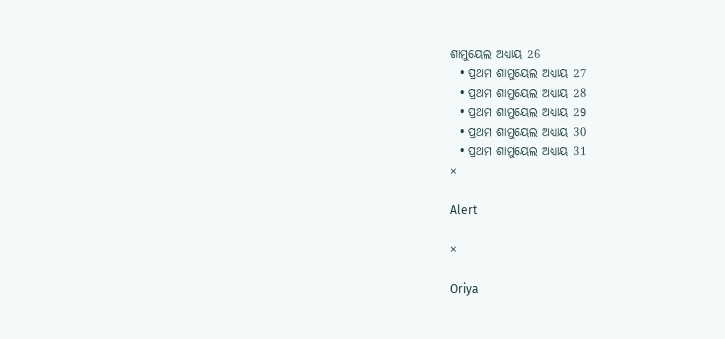ଶାମୁୟେଲ ଅଧ୍ୟାୟ 26
  • ପ୍ରଥମ ଶାମୁୟେଲ ଅଧ୍ୟାୟ 27
  • ପ୍ରଥମ ଶାମୁୟେଲ ଅଧ୍ୟାୟ 28
  • ପ୍ରଥମ ଶାମୁୟେଲ ଅଧ୍ୟାୟ 29
  • ପ୍ରଥମ ଶାମୁୟେଲ ଅଧ୍ୟାୟ 30
  • ପ୍ରଥମ ଶାମୁୟେଲ ଅଧ୍ୟାୟ 31
×

Alert

×

Oriya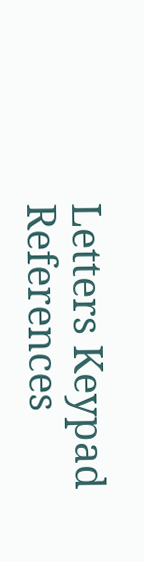Letters Keypad References